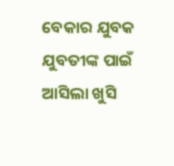ବେକାର ଯୁବକ ଯୁବତୀଙ୍କ ପାଇଁ ଆସିଲା ଖୁସି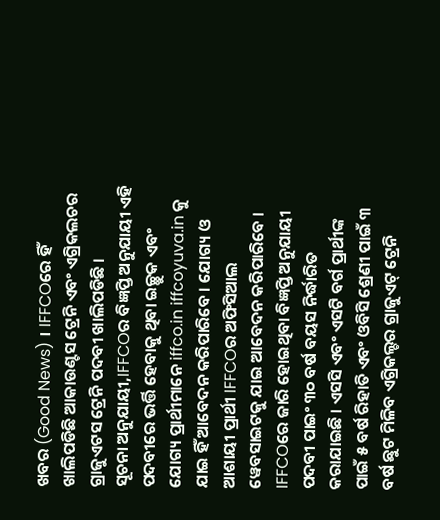ଖବର (Good News) । IFFCOରେ ହିଁ ଖାଲିପଡିଛି ଆକାଉଣ୍ଟସ ଟ୍ରେନି ଏବଂ ଏଗ୍ରିକଲଚର ଗ୍ରାଜୁଏଟସ ଟ୍ରେନି ପଦବୀ ଖାଲିପଡିଛି ।
ସୂଚନା ଅନୁଯାୟୀ,IFFCOର ବିଜ୍ଞପ୍ତି ଅନୁଯାୟୀ ଏହି ପଦବୀରେ ଭର୍ତ୍ତି ହେବାକୁ ଥିବା ଇଚ୍ଛୁକ ଏବଂ ଯୋଗ୍ୟ ପ୍ରାର୍ଥୀମାନେ iffco.in iffcoyuva.in କୁ ଯାଇ ହିଁ ଆବେଦନ କରିପାରିବେ । ଯୋଗ୍ୟ ଓ ଆଶାୟୀ ପ୍ରାର୍ଥୀ IFFCOର ଅଫିସିଆଲ ୱେବସାଇଟକୁ ଯାଇ ଆବେଦନ କରିପାରିବେ ।
IFFCOରେ ଜାରି ହୋଇଥିବା ବିଜ୍ଞପ୍ତି ଅନୁଯାୟୀ ପଦବୀ ପାଇଂ ୩୦ ବର୍ଷ ବୟସ ନିର୍ଦ୍ଧାରିତ କରାଯାଇଛି । ଏସସି ଏବଂ ଏସଟି ବର୍ଗ ପ୍ରାର୍ଥୀଙ୍କ ପାଇଁ ୫ ବର୍ଷ ରିହାତି ଏବଂ ଓବିସି ଶ୍ରେଣୀ ପାଇଁ ୩ ବର୍ଷ ଛୁଟ ମିଳିବ ଏଗ୍ରିକଲ୍ଚର ଗ୍ରାଜୁଏଟ୍ ଟ୍ରେନି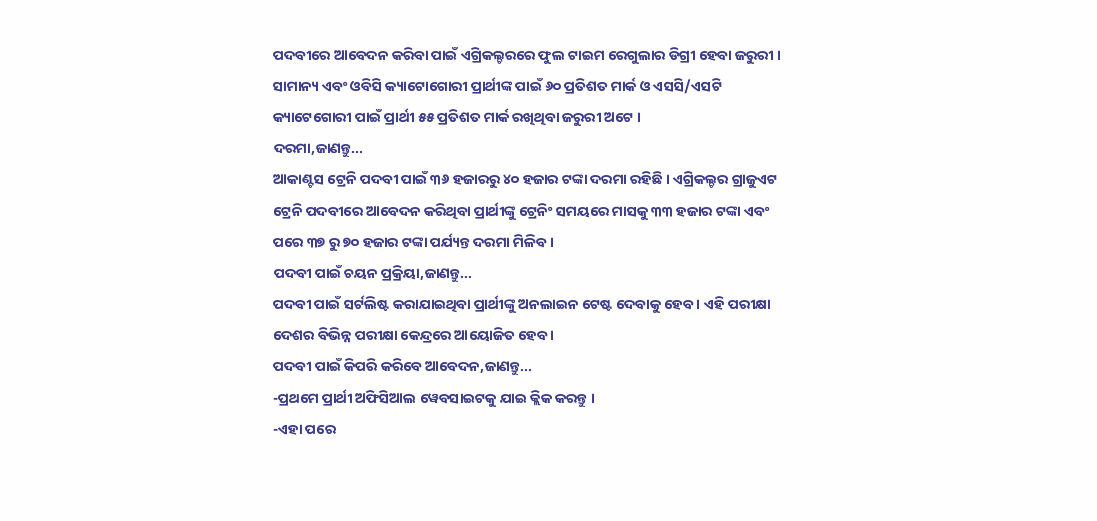ପଦବୀରେ ଆବେଦନ କରିବା ପାଇଁ ଏଗ୍ରିକଲ୍ଚରରେ ଫୁଲ ଟାଇମ ରେଗୁଲାର ଡିଗ୍ରୀ ହେବା ଜରୁରୀ । ସାମାନ୍ୟ ଏବଂ ଓବିସି କ୍ୟାଟୋଗୋରୀ ପ୍ରାର୍ଥୀଙ୍କ ପାଇଁ ୬୦ ପ୍ରତିଶତ ମାର୍କ ଓ ଏସସି/ଏସଟି କ୍ୟାଟେଗୋରୀ ପାଇଁ ପ୍ରାର୍ଥୀ ୫୫ ପ୍ରତିଶତ ମାର୍କ ରଖିଥିବା ଜରୁରୀ ଅଟେ ।
ଦରମା,ଜାଣନ୍ତୁ...
ଆକାଣ୍ଟସ ଟ୍ରେନି ପଦବୀ ପାଇଁ ୩୬ ହଜାରରୁ ୪୦ ହଜାର ଟଙ୍କା ଦରମା ରହିଛି । ଏଗ୍ରିକଲ୍ଚର ଗ୍ରାଜୁଏଟ ଟ୍ରେନି ପଦବୀରେ ଆବେଦନ କରିଥିବା ପ୍ରାର୍ଥୀଙ୍କୁ ଟ୍ରେନିଂ ସମୟରେ ମାସକୁ ୩୩ ହଜାର ଟଙ୍କା ଏବଂ ପରେ ୩୭ ରୁ ୭୦ ହଜାର ଟଙ୍କା ପର୍ଯ୍ୟନ୍ତ ଦରମା ମିଳିବ ।
ପଦବୀ ପାଇଁ ଚୟନ ପ୍ରକ୍ରିୟା,ଜାଣନ୍ତୁ...
ପଦବୀ ପାଇଁ ସର୍ଟଲିଷ୍ଟ କରାଯାଇଥିବା ପ୍ରାର୍ଥୀଙ୍କୁ ଅନଲାଇନ ଟେଷ୍ଟ ଦେବାକୁ ହେବ । ଏହି ପରୀକ୍ଷା ଦେଶର ବିଭିନ୍ନ ପରୀକ୍ଷା କେନ୍ଦ୍ରରେ ଆୟୋଜିତ ହେବ ।
ପଦବୀ ପାଇଁ କିପରି କରିବେ ଆବେଦନ,ଜାଣନ୍ତୁ...
-ପ୍ରଥମେ ପ୍ରାର୍ଥୀ ଅଫିସିଆଲ ୱେବସାଇଟକୁ ଯାଇ କ୍ଲିକ କରନ୍ତୁ ।
-ଏହା ପରେ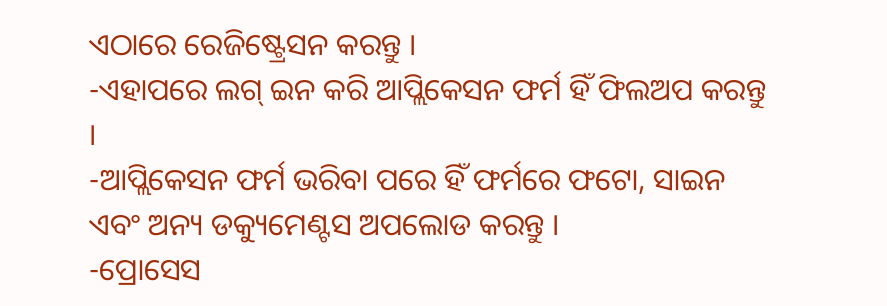ଏଠାରେ ରେଜିଷ୍ଟ୍ରେସନ କରନ୍ତୁ ।
-ଏହାପରେ ଲଗ୍ ଇନ କରି ଆପ୍ଲିକେସନ ଫର୍ମ ହିଁ ଫିଲଅପ କରନ୍ତୁ ।
-ଆପ୍ଲିକେସନ ଫର୍ମ ଭରିବା ପରେ ହିଁ ଫର୍ମରେ ଫଟୋ, ସାଇନ ଏବଂ ଅନ୍ୟ ଡକ୍ୟୁମେଣ୍ଟସ ଅପଲୋଡ କରନ୍ତୁ ।
-ପ୍ରୋସେସ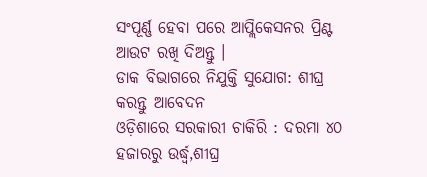ସଂପୂର୍ଣ୍ଣ ହେବା ପରେ ଆପ୍ଲିକେସନର ପ୍ରିଣ୍ଟ ଆଉଟ ରଖି ଦିଅନ୍ତୁ ।
ଡାକ ବିଭାଗରେ ନିଯୁକ୍ତି ସୁଯୋଗ: ଶୀଘ୍ର କରନ୍ତୁ ଆବେଦନ
ଓଡ଼ିଶାରେ ସରକାରୀ ଚାକିରି : ଦରମା ୪୦ ହଜାରରୁ ଉର୍ଦ୍ଧ୍ବ,ଶୀଘ୍ର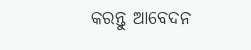କରନ୍ତୁ ଆବେଦନ